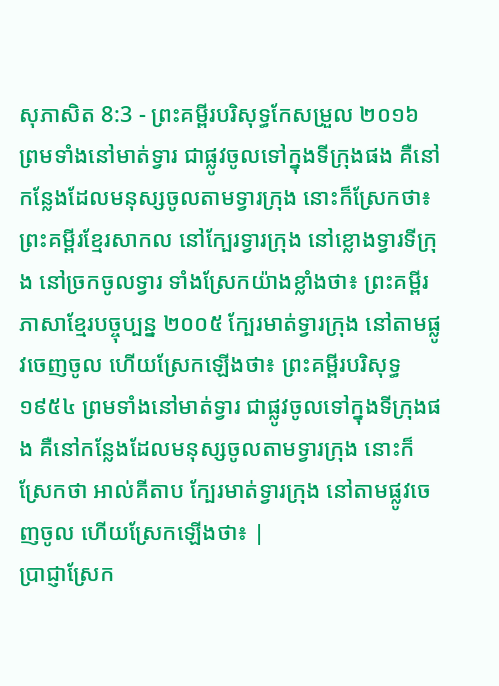សុភាសិត 8:3 - ព្រះគម្ពីរបរិសុទ្ធកែសម្រួល ២០១៦ ព្រមទាំងនៅមាត់ទ្វារ ជាផ្លូវចូលទៅក្នុងទីក្រុងផង គឺនៅកន្លែងដែលមនុស្សចូលតាមទ្វារក្រុង នោះក៏ស្រែកថា៖ ព្រះគម្ពីរខ្មែរសាកល នៅក្បែរទ្វារក្រុង នៅខ្លោងទ្វារទីក្រុង នៅច្រកចូលទ្វារ ទាំងស្រែកយ៉ាងខ្លាំងថា៖ ព្រះគម្ពីរភាសាខ្មែរបច្ចុប្បន្ន ២០០៥ ក្បែរមាត់ទ្វារក្រុង នៅតាមផ្លូវចេញចូល ហើយស្រែកឡើងថា៖ ព្រះគម្ពីរបរិសុទ្ធ ១៩៥៤ ព្រមទាំងនៅមាត់ទ្វារ ជាផ្លូវចូលទៅក្នុងទីក្រុងផង គឺនៅកន្លែងដែលមនុស្សចូលតាមទ្វារក្រុង នោះក៏ស្រែកថា អាល់គីតាប ក្បែរមាត់ទ្វារក្រុង នៅតាមផ្លូវចេញចូល ហើយស្រែកឡើងថា៖ |
ប្រាជ្ញាស្រែក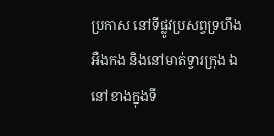ប្រកាស នៅទីផ្លូវប្រសព្វទ្រហឹងអឺងកង និងនៅមាត់ទ្វារក្រុង ឯនៅខាងក្នុងទី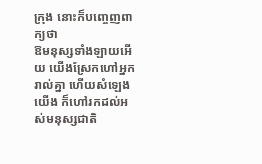ក្រុង នោះក៏បញ្ចេញពាក្យថា
ឱមនុស្សទាំងឡាយអើយ យើងស្រែកហៅអ្នករាល់គ្នា ហើយសំឡេងយើង ក៏ហៅរកដល់អស់មនុស្សជាតិ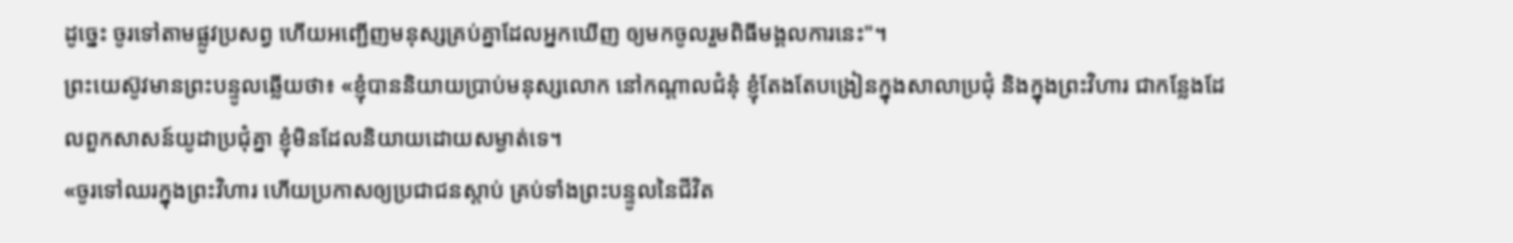ដូច្នេះ ចូរទៅតាមផ្លូវប្រសព្វ ហើយអញ្ជើញមនុស្សគ្រប់គ្នាដែលអ្នកឃើញ ឲ្យមកចូលរួមពិធីមង្គលការនេះ"។
ព្រះយេស៊ូវមានព្រះបន្ទូលឆ្លើយថា៖ «ខ្ញុំបាននិយាយប្រាប់មនុស្សលោក នៅកណ្តាលជំនុំ ខ្ញុំតែងតែបង្រៀនក្នុងសាលាប្រជុំ និងក្នុងព្រះវិហារ ជាកន្លែងដែលពួកសាសន៍យូដាប្រជុំគ្នា ខ្ញុំមិនដែលនិយាយដោយសម្ងាត់ទេ។
«ចូរទៅឈរក្នុងព្រះវិហារ ហើយប្រកាសឲ្យប្រជាជនស្ដាប់ គ្រប់ទាំងព្រះបន្ទូលនៃជីវិត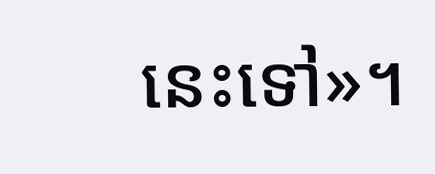នេះទៅ»។